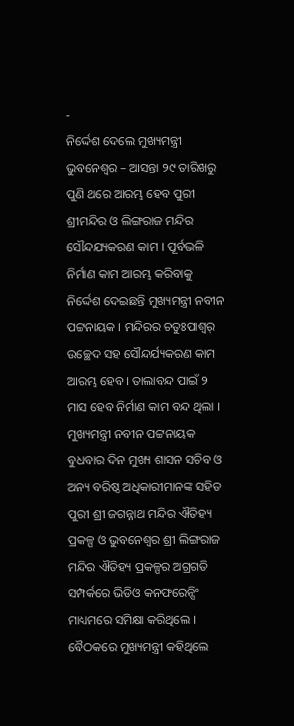-
ନିର୍ଦ୍ଦେଶ ଦେଲେ ମୁଖ୍ୟମନ୍ତ୍ରୀ
ଭୁବନେଶ୍ୱର – ଆସନ୍ତା ୨୯ ତାରିଖରୁ ପୁଣି ଥରେ ଆରମ୍ଭ ହେବ ପୁରୀ ଶ୍ରୀମନ୍ଦିର ଓ ଲିଙ୍ଗରାଜ ମନ୍ଦିର ସୌନ୍ଦଯ୍ୟକରଣ କାମ । ପୂର୍ବଭଳି ନିର୍ମାଣ କାମ ଆରମ୍ଭ କରିବାକୁ ନିର୍ଦ୍ଦେଶ ଦେଇଛନ୍ତି ମୁଖ୍ୟମନ୍ତ୍ରୀ ନବୀନ ପଟ୍ଟନାୟକ । ମନ୍ଦିରର ଚତୁଃପାଶ୍ୱର୍ ଉଚ୍ଛେଦ ସହ ସୌନ୍ଦର୍ଯ୍ୟକରଣ କାମ ଆରମ୍ଭ ହେବ । ତାଲାବନ୍ଦ ପାଇଁ ୨ ମାସ ହେବ ନିର୍ମାଣ କାମ ବନ୍ଦ ଥିଲା ।
ମୁଖ୍ୟମନ୍ତ୍ରୀ ନବୀନ ପଟ୍ଟନାୟକ ବୁଧବାର ଦିନ ମୁଖ୍ୟ ଶାସନ ସଚିବ ଓ ଅନ୍ୟ ବରିଷ୍ଠ ଅଧିକାରୀମାନଙ୍କ ସହିତ ପୁରୀ ଶ୍ରୀ ଜଗନ୍ନାଥ ମନ୍ଦିର ଐତିହ୍ୟ ପ୍ରକଳ୍ପ ଓ ଭୁବନେଶ୍ୱର ଶ୍ରୀ ଲିଙ୍ଗରାଜ ମନ୍ଦିର ଐତିହ୍ୟ ପ୍ରକଳ୍ପର ଅଗ୍ରଗତି ସମ୍ପର୍କରେ ଭିଡିଓ କନଫରେନ୍ସିଂ ମାଧ୍ୟମରେ ସମିକ୍ଷା କରିଥିଲେ ।
ବୈଠକରେ ମୁଖ୍ୟମନ୍ତ୍ରୀ କହିଥିଲେ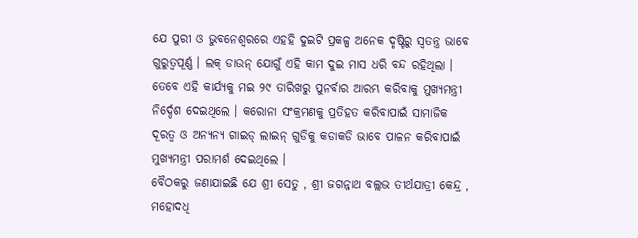ଯେ ପୁରୀ ଓ ଭୁବନେଶ୍ୱରରେ ଏହହି ଦୁଇଟି ପ୍ରକଳ୍ପ ଅନେକ ଦୃଷ୍ଟିରୁ ସ୍ୱତନ୍ତ୍ର ଭାବେ ଗୁରୁତ୍ୱପୂର୍ଣ୍ଣ । ଲକ୍ ଡାଉନ୍ ଯୋଗୁଁ ଏହି କାମ ଦୁଇ ମାସ ଧରି ବନ୍ଦ ରହିଥିଲା । ତେବେ ଏହି କାର୍ଯ୍ୟକୁ ମଇ ୨୯ ତାରିଖରୁ ପୁନର୍ବାର ଆରମ୍ଭ କରିବାକୁ ମୁଖ୍ୟମନ୍ତ୍ରୀ ନିର୍ଦ୍ଦେଶ ଦେଇଥିଲେ । କରୋନା ସଂକ୍ରମଣକୁ ପ୍ରତିହତ କରିବାପାଇଁ ସାମାଜିକ ଦୂରତ୍ୱ ଓ ଅନ୍ୟନ୍ୟ ଗାଇଡ୍ ଲାଇନ୍ ଗୁଡିକୁ କଡାକଡି ଭାବେ ପାଳନ କରିବାପାଇଁ ମୁଖ୍ୟମନ୍ତ୍ରୀ ପରାମର୍ଶ ଦେଇଥିଲେ ।
ବୈଠକରୁ ଜଣାଯାଇଛି ଯେ ଶ୍ରୀ ସେତୁ , ଶ୍ରୀ ଜଗନ୍ନାଥ ବଲ୍ଲଭ ତୀର୍ଥଯାତ୍ରୀ କେନ୍ଦ୍ର , ମହୋଦଧି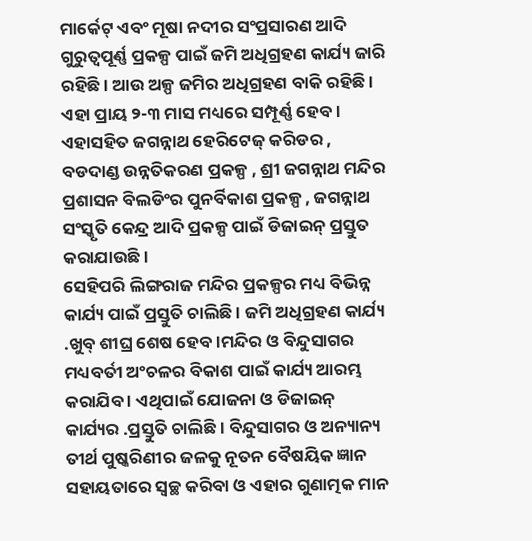ମାର୍କେଟ୍ ଏବଂ ମୂଷା ନଦୀର ସଂପ୍ରସାରଣ ଆଦି ଗୁରୁତ୍ୱପୂର୍ଣ୍ଣ ପ୍ରକଳ୍ପ ପାଇଁ ଜମି ଅଧିଗ୍ରହଣ କାର୍ଯ୍ୟ ଜାରି ରହିଛି । ଆଉ ଅଳ୍ପ ଜମିର ଅଧିଗ୍ରହଣ ବାକି ରହିଛି । ଏହା ପ୍ରାୟ ୨-୩ ମାସ ମଧ୍ୟରେ ସମ୍ପୂର୍ଣ୍ଣ ହେବ । ଏହାସହିତ ଜଗନ୍ନାଥ ହେରିଟେଜ୍ କରିଡର , ବଡଦାଣ୍ଡ ଉନ୍ନତିକରଣ ପ୍ରକଳ୍ପ , ଶ୍ରୀ ଜଗନ୍ନାଥ ମନ୍ଦିର ପ୍ରଶାସନ ବିଲଡିଂର ପୁନର୍ବିକାଶ ପ୍ରକଳ୍ପ , ଜଗନ୍ନାଥ ସଂସ୍କୃତି କେନ୍ଦ୍ର ଆଦି ପ୍ରକଳ୍ପ ପାଇଁ ଡିଜାଇନ୍ ପ୍ରସ୍ତୁତ କରାଯାଉଛି ।
ସେହିପରି ଲିଙ୍ଗରାଜ ମନ୍ଦିର ପ୍ରକଳ୍ପର ମଧ୍ୟ ବିଭିନ୍ନ କାର୍ଯ୍ୟ ପାଇଁ ପ୍ରସ୍ତୁତି ଚାଲିଛି । ଜମି ଅଧିଗ୍ରହଣ କାର୍ଯ୍ୟ .ଖୁବ୍ ଶୀଘ୍ର ଶେଷ ହେବ ।ମନ୍ଦିର ଓ ବିନ୍ଦୁସାଗର ମଧ୍ୟବର୍ତୀ ଅଂଚଳର ବିକାଶ ପାଇଁ କାର୍ଯ୍ୟ ଆରମ୍ଭ କରାଯିବ । ଏଥିପାଇଁ ଯୋଜନା ଓ ଡିଜାଇନ୍ କାର୍ଯ୍ୟର .ପ୍ରସ୍ତୁତି ଚାଲିଛି । ବିନ୍ଦୁସାଗର ଓ ଅନ୍ୟାନ୍ୟ ତୀର୍ଥ ପୁଷ୍କରିଣୀର ଜଳକୁ ନୂତନ ବୈଷୟିକ ଜ୍ଞାନ ସହାୟତାରେ ସ୍ୱଚ୍ଛ କରିବା ଓ ଏହାର ଗୁଣାତ୍ମକ ମାନ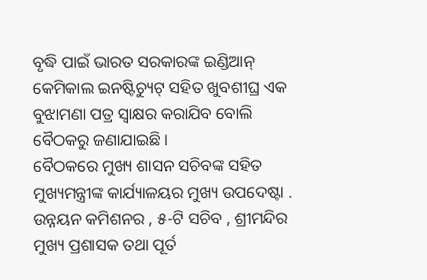ବୃଦ୍ଧି ପାଇଁ ଭାରତ ସରକାରଙ୍କ ଇଣ୍ଡିଆନ୍ କେମିକାଲ ଇନଷ୍ଟିଚ୍ୟୁଟ୍ ସହିତ ଖୁବଶୀଘ୍ର ଏକ ବୁଝାମଣା ପତ୍ର ସ୍ୱାକ୍ଷର କରାଯିବ ବୋଲି ବୈଠକରୁ ଜଣାଯାଇଛି ।
ବୈଠକରେ ମୁଖ୍ୟ ଶାସନ ସଚିବଙ୍କ ସହିତ ମୁଖ୍ୟମନ୍ତ୍ରୀଙ୍କ କାର୍ଯ୍ୟାଳୟର ମୁଖ୍ୟ ଉପଦେଷ୍ଟା . ଉନ୍ନୟନ କମିଶନର , ୫-ଟି ସଚିବ , ଶ୍ରୀମନ୍ଦିର ମୁଖ୍ୟ ପ୍ରଶାସକ ତଥା ପୂର୍ତ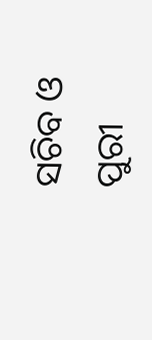ସଚିବ ଓ ପୁରୀ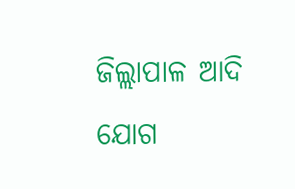ଜିଲ୍ଲାପାଳ ଆଦି ଯୋଗ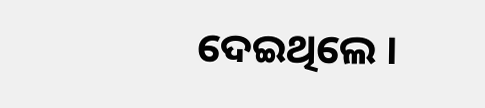ଦେଇଥିଲେ ।